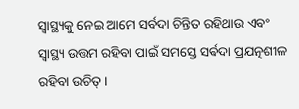ସ୍ଵାସ୍ଥ୍ୟକୁ ନେଇ ଆମେ ସର୍ବଦା ଚିନ୍ତିତ ରହିଥାଉ ଏବଂ ସ୍ୱାସ୍ଥ୍ୟ ଉତ୍ତମ ରହିବା ପାଇଁ ସମସ୍ତେ ସର୍ଵଦା ପ୍ରଯତ୍ନଶୀଳ ରହିବା ଉଚିତ୍ ।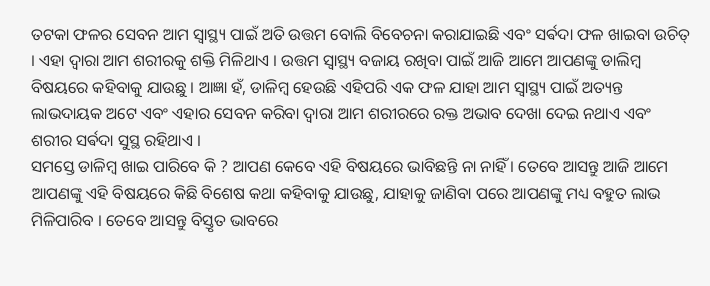ତଟକା ଫଳର ସେବନ ଆମ ସ୍ୱାସ୍ଥ୍ୟ ପାଇଁ ଅତି ଉତ୍ତମ ବୋଲି ବିବେଚନା କରାଯାଇଛି ଏବଂ ସର୍ଵଦା ଫଳ ଖାଇବା ଉଚିତ୍ । ଏହା ଦ୍ୱାରା ଆମ ଶରୀରକୁ ଶକ୍ତି ମିଳିଥାଏ । ଉତ୍ତମ ସ୍ୱାସ୍ଥ୍ୟ ବଜାୟ ରଖିବା ପାଇଁ ଆଜି ଆମେ ଆପଣଙ୍କୁ ଡାଲିମ୍ବ ବିଷୟରେ କହିବାକୁ ଯାଉଛୁ । ଆଜ୍ଞା ହଁ, ଡାଳିମ୍ବ ହେଉଛି ଏହିପରି ଏକ ଫଳ ଯାହା ଆମ ସ୍ୱାସ୍ଥ୍ୟ ପାଇଁ ଅତ୍ୟନ୍ତ ଲାଭଦାୟକ ଅଟେ ଏବଂ ଏହାର ସେବନ କରିବା ଦ୍ୱାରା ଆମ ଶରୀରରେ ରକ୍ତ ଅଭାବ ଦେଖା ଦେଇ ନଥାଏ ଏବଂ ଶରୀର ସର୍ଵଦା ସୁସ୍ଥ ରହିଥାଏ ।
ସମସ୍ତେ ଡାଳିମ୍ବ ଖାଇ ପାରିବେ କି ? ଆପଣ କେବେ ଏହି ବିଷୟରେ ଭାବିଛନ୍ତି ନା ନାହିଁ । ତେବେ ଆସନ୍ତୁ ଆଜି ଆମେ ଆପଣଙ୍କୁ ଏହି ବିଷୟରେ କିଛି ବିଶେଷ କଥା କହିବାକୁ ଯାଉଛୁ, ଯାହାକୁ ଜାଣିବା ପରେ ଆପଣଙ୍କୁ ମଧ୍ୟ ବହୁତ ଲାଭ ମିଳିପାରିବ । ତେବେ ଆସନ୍ତୁ ବିସ୍ତୃତ ଭାବରେ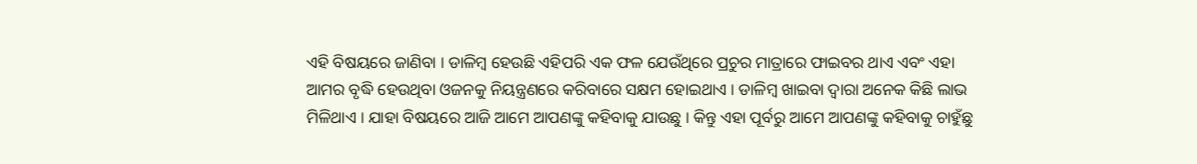ଏହି ବିଷୟରେ ଜାଣିବା । ଡାଳିମ୍ବ ହେଉଛି ଏହିପରି ଏକ ଫଳ ଯେଉଁଥିରେ ପ୍ରଚୁର ମାତ୍ରାରେ ଫାଇବର ଥାଏ ଏବଂ ଏହା ଆମର ବୃଦ୍ଧି ହେଉଥିବା ଓଜନକୁ ନିୟନ୍ତ୍ରଣରେ କରିବାରେ ସକ୍ଷମ ହୋଇଥାଏ । ଡାଳିମ୍ବ ଖାଇବା ଦ୍ୱାରା ଅନେକ କିଛି ଲାଭ ମିଳିଥାଏ । ଯାହା ବିଷୟରେ ଆଜି ଆମେ ଆପଣଙ୍କୁ କହିବାକୁ ଯାଉଛୁ । କିନ୍ତୁ ଏହା ପୂର୍ବରୁ ଆମେ ଆପଣଙ୍କୁ କହିବାକୁ ଚାହୁଁଛୁ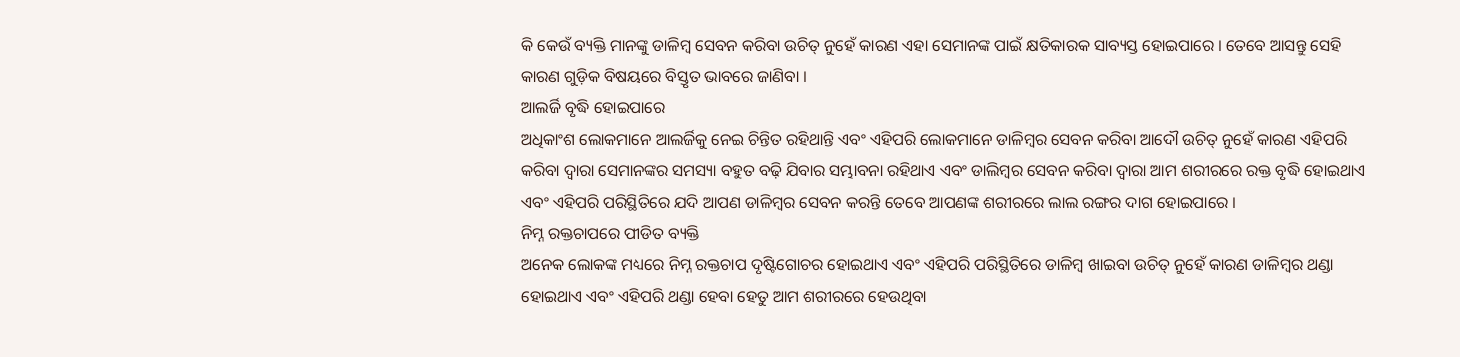କି କେଉଁ ବ୍ୟକ୍ତି ମାନଙ୍କୁ ଡାଳିମ୍ବ ସେବନ କରିବା ଉଚିତ୍ ନୁହେଁ କାରଣ ଏହା ସେମାନଙ୍କ ପାଇଁ କ୍ଷତିକାରକ ସାବ୍ୟସ୍ତ ହୋଇପାରେ । ତେବେ ଆସନ୍ତୁ ସେହି କାରଣ ଗୁଡ଼ିକ ବିଷୟରେ ବିସ୍ତୃତ ଭାବରେ ଜାଣିବା ।
ଆଲର୍ଜି ବୃଦ୍ଧି ହୋଇପାରେ
ଅଧିକାଂଶ ଲୋକମାନେ ଆଲର୍ଜିକୁ ନେଇ ଚିନ୍ତିତ ରହିଥାନ୍ତି ଏବଂ ଏହିପରି ଲୋକମାନେ ଡାଳିମ୍ବର ସେବନ କରିବା ଆଦୌ ଉଚିତ୍ ନୁହେଁ କାରଣ ଏହିପରି କରିବା ଦ୍ୱାରା ସେମାନଙ୍କର ସମସ୍ୟା ବହୁତ ବଢ଼ି ଯିବାର ସମ୍ଭାବନା ରହିଥାଏ ଏବଂ ଡାଲିମ୍ବର ସେବନ କରିବା ଦ୍ୱାରା ଆମ ଶରୀରରେ ରକ୍ତ ବୃଦ୍ଧି ହୋଇଥାଏ ଏବଂ ଏହିପରି ପରିସ୍ଥିତିରେ ଯଦି ଆପଣ ଡାଳିମ୍ବର ସେବନ କରନ୍ତି ତେବେ ଆପଣଙ୍କ ଶରୀରରେ ଲାଲ ରଙ୍ଗର ଦାଗ ହୋଇପାରେ ।
ନିମ୍ନ ରକ୍ତଚାପରେ ପୀଡିତ ବ୍ୟକ୍ତି
ଅନେକ ଲୋକଙ୍କ ମଧ୍ୟରେ ନିମ୍ନ ରକ୍ତଚାପ ଦୃଷ୍ଟିଗୋଚର ହୋଇଥାଏ ଏବଂ ଏହିପରି ପରିସ୍ଥିତିରେ ଡାଳିମ୍ବ ଖାଇବା ଉଚିତ୍ ନୁହେଁ କାରଣ ଡାଳିମ୍ବର ଥଣ୍ଡା ହୋଇଥାଏ ଏବଂ ଏହିପରି ଥଣ୍ଡା ହେବା ହେତୁ ଆମ ଶରୀରରେ ହେଉଥିବା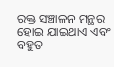ରକ୍ତ ସଞ୍ଚାଳନ ମନ୍ଥର ହୋଇ ଯାଇଥାଏ ଏବଂ ବହୁତ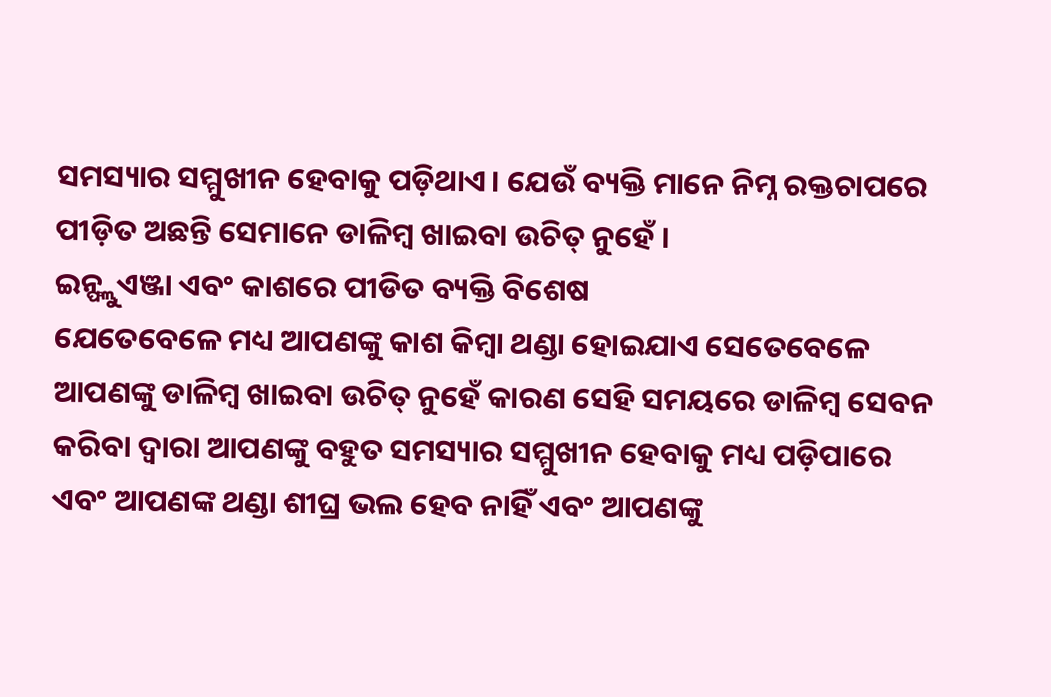ସମସ୍ୟାର ସମ୍ମୁଖୀନ ହେବାକୁ ପଡ଼ିଥାଏ। ଯେଉଁ ବ୍ୟକ୍ତି ମାନେ ନିମ୍ନ ରକ୍ତଚାପରେ ପୀଡ଼ିତ ଅଛନ୍ତି ସେମାନେ ଡାଳିମ୍ବ ଖାଇବା ଉଚିତ୍ ନୁହେଁ ।
ଇନ୍ଫ୍ଲୁଏଞ୍ଜା ଏବଂ କାଶରେ ପୀଡିତ ବ୍ୟକ୍ତି ବିଶେଷ
ଯେତେବେଳେ ମଧ୍ୟ ଆପଣଙ୍କୁ କାଶ କିମ୍ବା ଥଣ୍ଡା ହୋଇଯାଏ ସେତେବେଳେ ଆପଣଙ୍କୁ ଡାଳିମ୍ବ ଖାଇବା ଉଚିତ୍ ନୁହେଁ କାରଣ ସେହି ସମୟରେ ଡାଳିମ୍ବ ସେବନ କରିବା ଦ୍ୱାରା ଆପଣଙ୍କୁ ବହୁତ ସମସ୍ୟାର ସମ୍ମୁଖୀନ ହେବାକୁ ମଧ୍ୟ ପଡ଼ିପାରେ ଏବଂ ଆପଣଙ୍କ ଥଣ୍ଡା ଶୀଘ୍ର ଭଲ ହେବ ନାହିଁ ଏବଂ ଆପଣଙ୍କୁ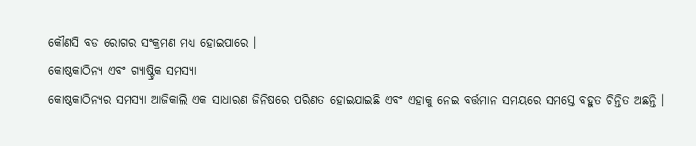କୌଣସି ବଡ ରୋଗର ସଂକ୍ରମଣ ମଧ୍ୟ ହୋଇପାରେ ।
କୋଷ୍ଠକାଠିନ୍ୟ ଏବଂ ଗ୍ୟାଷ୍ଟ୍ରିକ ସମସ୍ୟା
କୋଷ୍ଠକାଠିନ୍ୟର ସମସ୍ୟା ଆଜିକାଲି ଏକ ସାଧାରଣ ଜିନିଷରେ ପରିଣତ ହୋଇଯାଇଛି ଏବଂ ଏହାକୁ ନେଇ ବର୍ତ୍ତମାନ ସମୟରେ ସମସ୍ତେ ବହୁତ ଚିନ୍ତିତ ଅଛନ୍ତି ।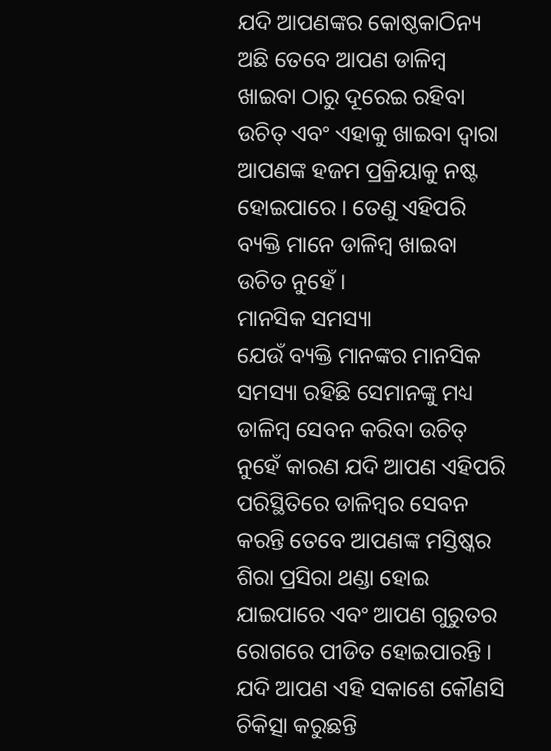ଯଦି ଆପଣଙ୍କର କୋଷ୍ଠକାଠିନ୍ୟ ଅଛି ତେବେ ଆପଣ ଡାଳିମ୍ବ ଖାଇବା ଠାରୁ ଦୂରେଇ ରହିବା ଉଚିତ୍ ଏବଂ ଏହାକୁ ଖାଇବା ଦ୍ୱାରା ଆପଣଙ୍କ ହଜମ ପ୍ରକ୍ରିୟାକୁ ନଷ୍ଟ ହୋଇପାରେ । ତେଣୁ ଏହିପରି ବ୍ୟକ୍ତି ମାନେ ଡାଳିମ୍ବ ଖାଇବା ଉଚିତ ନୁହେଁ ।
ମାନସିକ ସମସ୍ୟା
ଯେଉଁ ବ୍ୟକ୍ତି ମାନଙ୍କର ମାନସିକ ସମସ୍ୟା ରହିଛି ସେମାନଙ୍କୁ ମଧ୍ୟ ଡାଳିମ୍ବ ସେବନ କରିବା ଉଚିତ୍ ନୁହେଁ କାରଣ ଯଦି ଆପଣ ଏହିପରି ପରିସ୍ଥିତିରେ ଡାଳିମ୍ବର ସେବନ କରନ୍ତି ତେବେ ଆପଣଙ୍କ ମସ୍ତିଷ୍କର ଶିରା ପ୍ରସିରା ଥଣ୍ଡା ହୋଇ ଯାଇପାରେ ଏବଂ ଆପଣ ଗୁରୁତର ରୋଗରେ ପୀଡିତ ହୋଇପାରନ୍ତି । ଯଦି ଆପଣ ଏହି ସକାଶେ କୌଣସି ଚିକିତ୍ସା କରୁଛନ୍ତି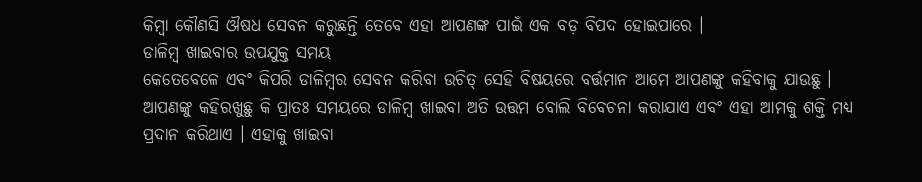କିମ୍ବା କୌଣସି ଔଷଧ ସେବନ କରୁଛନ୍ତି ତେବେ ଏହା ଆପଣଙ୍କ ପାଇଁ ଏକ ବଡ଼ ବିପଦ ହୋଇପାରେ ।
ଡାଳିମ୍ବ ଖାଇବାର ଉପଯୁକ୍ତ ସମୟ
କେତେବେଳେ ଏବଂ କିପରି ଡାଳିମ୍ବର ସେବନ କରିବା ଉଚିତ୍ ସେହି ବିଷୟରେ ବର୍ତ୍ତମାନ ଆମେ ଆପଣଙ୍କୁ କହିବାକୁ ଯାଉଛୁ । ଆପଣଙ୍କୁ କହିରଖୁଛୁ କି ପ୍ରାତଃ ସମୟରେ ଡାଳିମ୍ବ ଖାଇବା ଅତି ଉତ୍ତମ ବୋଲି ବିବେଚନା କରାଯାଏ ଏବଂ ଏହା ଆମକୁ ଶକ୍ତି ମଧ୍ୟ ପ୍ରଦାନ କରିଥାଏ । ଏହାକୁ ଖାଇବା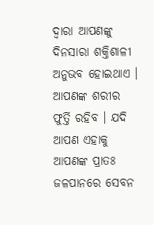ଦ୍ୱାରା ଆପଣଙ୍କୁ ଦିନସାରା ଶକ୍ତିଶାଳୀ ଅନୁଭବ ହୋଇଥାଏ । ଆପଣଙ୍କ ଶରୀର ଫୁର୍ତ୍ତି ରହିବ । ଯଦି ଆପଣ ଏହାକୁ ଆପଣଙ୍କ ପ୍ରାତଃ ଜଳପାନରେ ସେବନ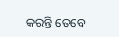କରନ୍ତି ତେବେ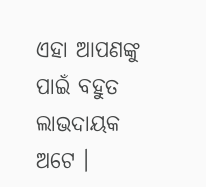ଏହା ଆପଣଙ୍କୁ ପାଇଁ ବହୁତ ଲାଭଦାୟକ ଅଟେ ।